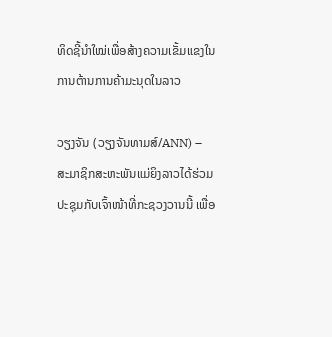ທິດຊີ້ນຳໃໝ່ເພື່ອສ້າງຄວາມເຂັ້ມແຂງໃນການຕ້ານການຄ້າມະນຸດໃນລາວ

ວຽງຈັນ (ວຽງຈັນທາມສ໌/ANN) – ສະມາຊິກສະຫະພັນແມ່ຍິງລາວໄດ້ຮ່ວມປະຊຸມກັບເຈົ້າໜ້າທີ່ກະຊວງວານນີ້ ເພື່ອ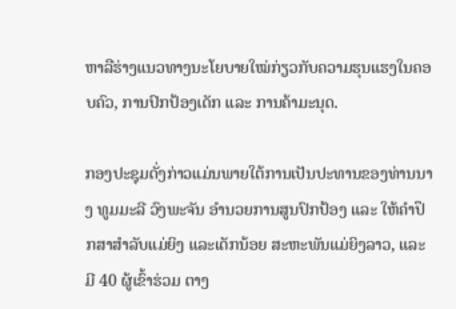ຫາລືຮ່າງແນວທາງນະໂຍບາຍໃໝ່ກ່ຽວກັບຄວາມຮຸນແຮງໃນຄອບຄົວ, ການປົກປ້ອງເດັກ ແລະ ການຄ້າມະນຸດ.

ກອງປະຊຸມດັ່ງກ່າວແມ່ນພາຍໃຕ້ການເປັນປະທານຂອງທ່ານນາງ ທູມມະລີ ວົງພະຈັນ ອຳນວຍການສູນປົກປ້ອງ ແລະ ໃຫ້ຄຳປຶກສາສຳລັບແມ່ຍິງ ແລະເດັກນ້ອຍ ສະຫະພັນແມ່ຍິງລາວ, ແລະ ມີ 40 ຜູ້ເຂົ້າຮ່ວມ ຕາງ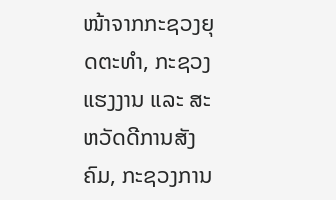ໜ້າຈາກກະຊວງຍຸດຕະທຳ, ກະຊວງແຮງງານ ແລະ ສະຫວັດດີການສັງຄົມ, ກະຊວງການ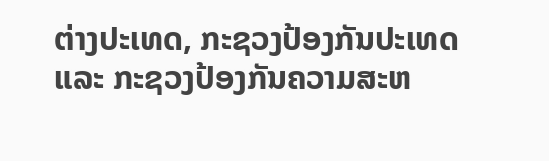ຕ່າງປະເທດ, ກະຊວງປ້ອງກັນປະເທດ ແລະ ກະຊວງປ້ອງກັນຄວາມສະຫ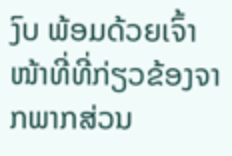ງົບ ພ້ອມດ້ວຍເຈົ້າໜ້າທີ່ທີ່ກ່ຽວຂ້ອງຈາກພາກສ່ວນ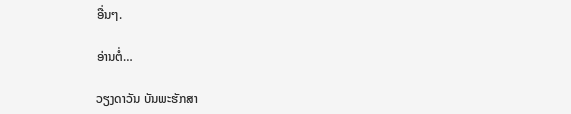ອື່ນໆ.

ອ່ານຕໍ່…

ວຽງດາວັນ ບັນພະຮັກສາ